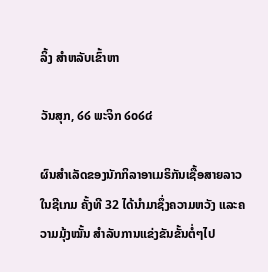ລິ້ງ ສຳຫລັບເຂົ້າຫາ

ວັນສຸກ, ໒໒ ພະຈິກ ໒໐໒໔

ຜົນສຳເລັດຂອງນັກກິລາອາເມຣິກັນເຊື້ອສາຍລາວ ໃນຊີເກມ ຄັ້ງທີ 32 ໄດ້ນຳມາຊຶ່ງຄວາມຫວັງ ແລະຄວາມມຸ້ງໝັ້ນ ສຳລັບການແຂ່ງຂັນຂັ້ນຕໍ່ໆໄປ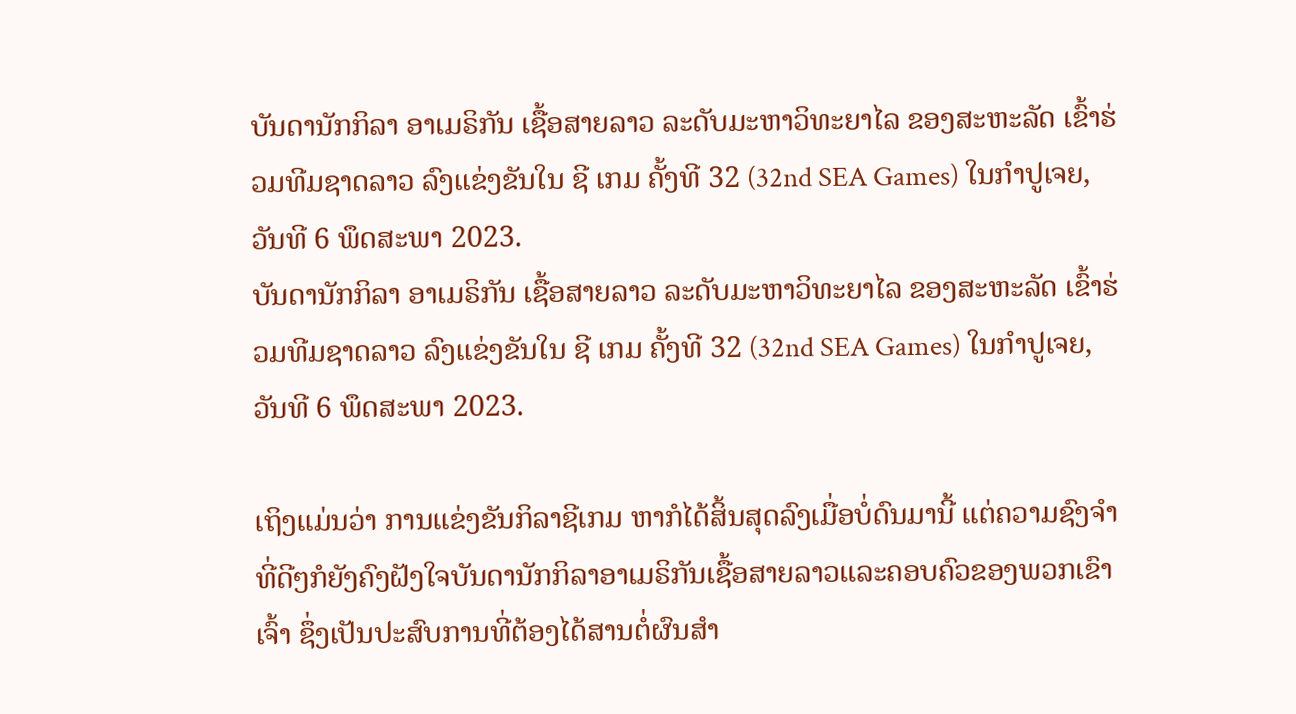ບັນດານັກກິລາ ອາເມຣິກັນ ເຊື້ອສາຍລາວ ລະດັບມະຫາວິທະຍາໄລ ຂອງສະຫະລັດ ເຂົ້າຮ່ວມທີມຊາດລາວ ລົງແຂ່ງຂັນໃນ ຊີ ເກມ ຄັ້ງທີ 32 (32nd SEA Games) ໃນກຳປູເຈຍ, ວັນທີ 6 ພຶດສະພາ 2023.
ບັນດານັກກິລາ ອາເມຣິກັນ ເຊື້ອສາຍລາວ ລະດັບມະຫາວິທະຍາໄລ ຂອງສະຫະລັດ ເຂົ້າຮ່ວມທີມຊາດລາວ ລົງແຂ່ງຂັນໃນ ຊີ ເກມ ຄັ້ງທີ 32 (32nd SEA Games) ໃນກຳປູເຈຍ, ວັນທີ 6 ພຶດສະພາ 2023.

ເຖິງແມ່ນວ່າ ການແຂ່ງຂັນກິລາຊີເກມ ຫາກໍໄດ້ສິ້ນສຸດລົງເມື່ອບໍ່ດົນມານີ້ ແຕ່ຄວາມຊົງຈຳທີ່ດີໆກໍຍັງຄົງຝັງໃຈບັນດານັກກິລາອາເມຣິກັນເຊື້ອສາຍລາວແລະຄອບຄົວຂອງພວກເຂົາເຈົ້າ ຊຶ່ງເປັນປະສົບການທີ່ຕ້ອງໄດ້ສານຕໍ່ຜົນສຳ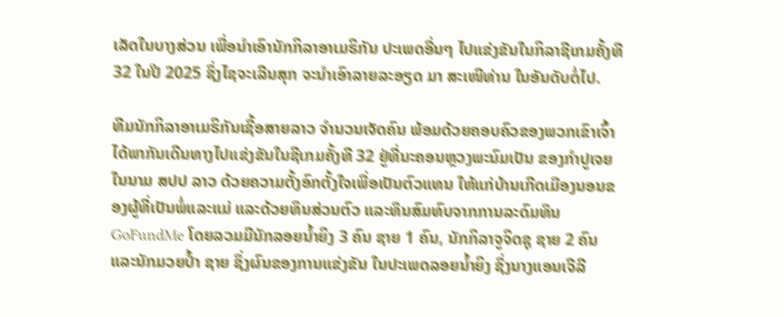ເລັດໃນບາງສ່ວນ ເພື່ອນຳເອົານັກກິລາອາເມຣິກັນ ປະເພດອື່ນໆ ໄປແຂ່ງຂັນໃນກິລາຊີເກມຄັ້ງທີ 32 ໃນປີ 2025 ຊຶ່ງໄຊຈະເລີນສຸກ ຈະນຳເອົາລາຍລະອຽດ ມາ ສະເໜີທ່ານ ໃນອັນດັບຕໍ່ໄປ.

ທີມນັກກິລາອາເມຣິກັນເຊື້ອສາຍລາວ ຈຳນວນເຈັດຄົນ ພ້ອມດ້ວຍຄອບຄົວຂອງພວກເຂົາເຈົ້າ ໄດ້ພາກັນເດີນທາງໄປແຂ່ງຂັນໃນຊີເກມຄັ້ງທີ 32 ຢູ່ທີ່ນະຄອນຫຼວງພະນົມເປັນ ຂອງກຳປູເຈຍ ໃນນາມ ສປປ ລາວ ດ້ວຍຄວາມຕັ້ງອົກຕັ້ງໃຈເພື່ອເປັນຕົວແທນ ໃຫ້ແກ່ບ້ານເກີດເມືອງນອນຂອງຜູ້ທີ່ເປັນພໍ່ແລະແມ່ ແລະດ້ວຍທຶນສ່ວນຕົວ ແລະທຶນສົມທົບຈາກການລະດົມທຶນ GoFundMe ໂດຍລວມມີນັກລອຍນ້ຳຍິງ 3 ຄົນ ຊາຍ 1 ຄົນ, ນັກກິລາຈູຈິດຊຸ ຊາຍ 2 ຄົນ ແລະນັກມວຍປ້ຳ ຊາຍ ຊຶ່ງຜົນຂອງການແຂ່ງຂັນ ໃນປະເພດລອຍນ້ຳຍິງ ຊຶ່ງນາງແອນເຈີລີ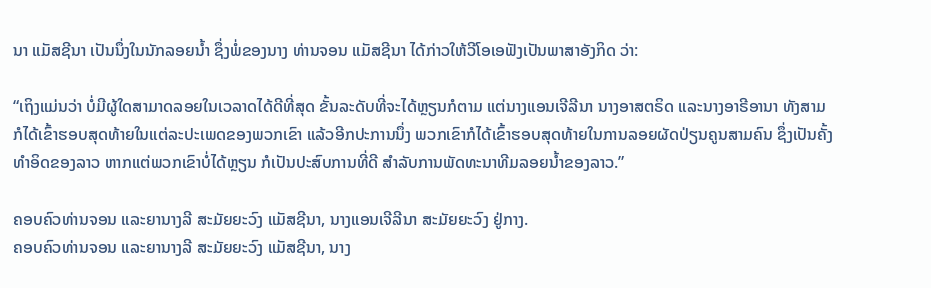ນາ ແມັສຊີນາ ເປັນນຶ່ງໃນນັກລອຍນ້ຳ ຊຶ່ງພໍ່ຂອງນາງ ທ່ານຈອນ ແມັສຊີນາ ໄດ້ກ່າວໃຫ້ວີໂອເອຟັງເປັນພາສາອັງກິດ ວ່າ:

“ເຖິງແມ່ນວ່າ ບໍ່ມີຜູ້ໃດສາມາດລອຍໃນເວລາດໄດ້ດີທີ່ສຸດ ຂັ້ນລະດັບທີ່ຈະໄດ້ຫຼຽນກໍຕາມ ແຕ່ນາງແອນເຈີລີນາ ນາງອາສຕຣິດ ແລະນາງອາຣີອານາ ທັງສາມກໍໄດ້ເຂົ້າຮອບສຸດທ້າຍໃນແຕ່ລະປະເພດຂອງພວກເຂົາ ແລ້ວອີກປະການນຶ່ງ ພວກເຂົາກໍໄດ້ເຂົ້າຮອບສຸດທ້າຍໃນການລອຍຜັດປ່ຽນຄູນສາມຄົນ ຊຶ່ງເປັນຄັ້ງທຳອິດຂອງລາວ ຫາກແຕ່ພວກເຂົາບໍ່ໄດ້ຫຼຽນ ກໍເປັນປະສົບການທີ່ດີ ສຳລັບການພັດທະນາທີມລອຍນ້ຳຂອງລາວ.”

ຄອບຄົວທ່ານຈອນ ແລະຍານາງລີ ສະມັຍຍະວົງ ແມັສຊີນາ, ນາງແອນເຈີລີນາ ສະມັຍຍະວົງ ຢູ່ກາງ.
ຄອບຄົວທ່ານຈອນ ແລະຍານາງລີ ສະມັຍຍະວົງ ແມັສຊີນາ, ນາງ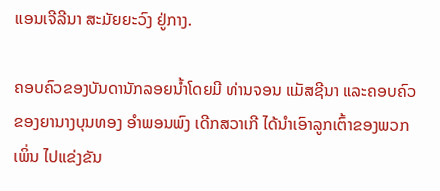ແອນເຈີລີນາ ສະມັຍຍະວົງ ຢູ່ກາງ.

ຄອບຄົວຂອງບັນດານັກລອຍນ້ຳໂດຍມີ ທ່ານຈອນ ແມັສຊີນາ ແລະຄອບຄົວຂອງຍານາງບຸນທອງ ອຳພອນພົງ ເດີກສວາເກີ ໄດ້ນຳເອົາລູກເຕົ້າຂອງພວກເພິ່ນ ໄປແຂ່ງຂັນ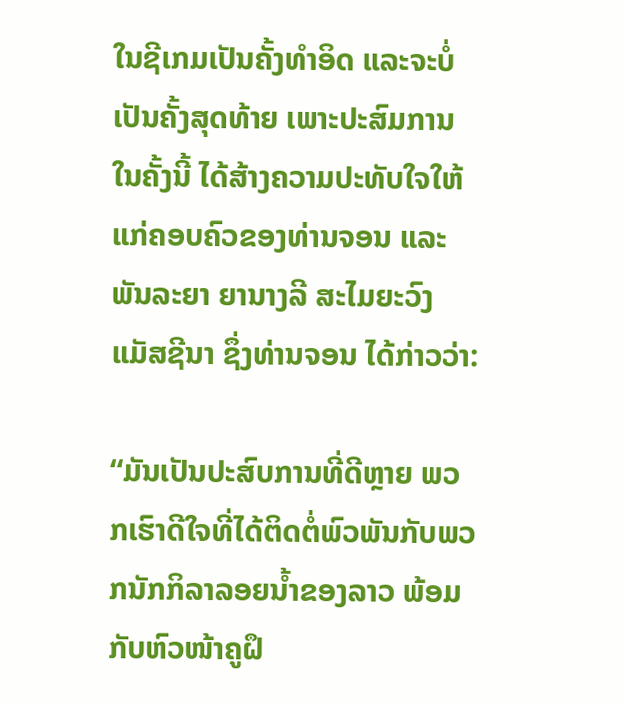ໃນຊີເກມເປັນຄັ້ງທຳອິດ ແລະຈະບໍ່ເປັນຄັ້ງສຸດທ້າຍ ເພາະປະສົມການໃນຄັ້ງນີ້ ໄດ້ສ້າງຄວາມປະທັບໃຈໃຫ້ແກ່ຄອບຄົວຂອງທ່ານຈອນ ແລະພັນລະຍາ ຍານາງລີ ສະໄມຍະວົງ ແມັສຊີນາ ຊຶ່ງທ່ານຈອນ ໄດ້ກ່າວວ່າ:

“ມັນເປັນປະສົບການທີ່ດີຫຼາຍ ພວກເຮົາດີໃຈທີ່ໄດ້ຕິດຕໍ່ພົວພັນກັບພວກນັກກິລາລອຍນ້ຳຂອງລາວ ພ້ອມກັບຫົວໜ້າຄູຝຶ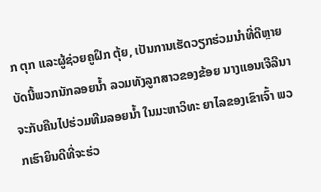ກ ຕຸກ ແລະຜູ້ຊ່ວຍຄູຝຶກ ຕຸ້ຍ, ເປັນການເຮັດວຽກຮ່ວມນຳທີ່ດີຫຼາຍ ບັດນີ້ພວກນັກລອຍນ້ຳ ລວມທັງລູກສາວຂອງຂ້ອຍ ນາງແອນເຈີລີນາ ຈະກັບຄືນໄປຮ່ວມທີມລອຍນ້ຳ ໃນມະຫາວິທະ ຍາໄລຂອງເຂົາເຈົ້າ ພວກເຮົາຍິນດີທີ່ຈະຮ່ວ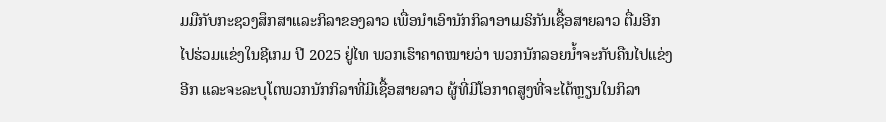ມມືກັບກະຊວງສຶກສາແລະກິລາຂອງລາວ ເພື່ອນຳເອົານັກກິລາອາເມຣິກັນເຊື້ອສາຍລາວ ຕື່ມອີກ ໄປຮ່ວມແຂ່ງໃນຊີເກມ ປີ 2025 ຢູ່ໄທ ພວກເຮົາຄາດໝາຍວ່າ ພວກນັກລອຍນ້ຳຈະກັບຄືນໄປແຂ່ງອີກ ແລະຈະລະບຸໂຕພວກນັກກິລາທີ່ມີເຊື້ອສາຍລາວ ຜູ້ທີ່ມີໂອກາດສູງທີ່ຈະໄດ້ຫຼຽນໃນກິລາ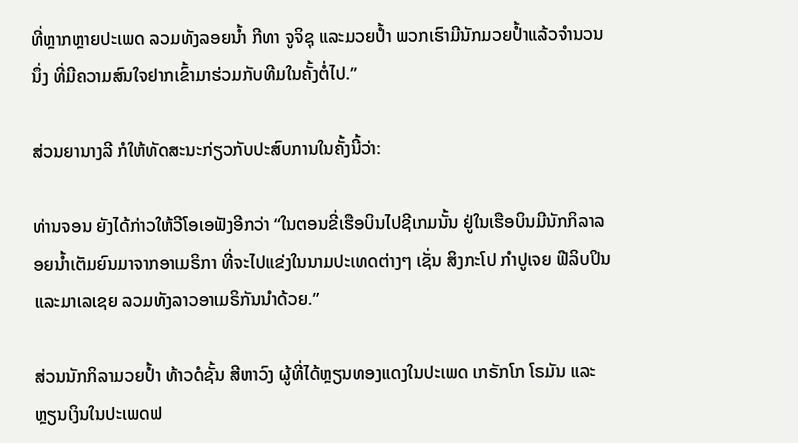ທີ່ຫຼາກຫຼາຍປະເພດ ລວມທັງລອຍນ້ຳ ກີທາ ຈູຈິຊຸ ແລະມວຍປ້ຳ ພວກເຮົາມີນັກມວຍປ້ຳແລ້ວຈຳນວນນຶ່ງ ທີ່ມີຄວາມສົນໃຈຢາກເຂົ້າມາຮ່ວມກັບທີມໃນຄັ້ງຕໍ່ໄປ.”

ສ່ວນຍານາງລີ ກໍໃຫ້ທັດສະນະກ່ຽວກັບປະສົບການໃນຄັ້ງນີ້ວ່າ:

ທ່ານຈອນ ຍັງໄດ້ກ່າວໃຫ້ວີໂອເອຟັງອີກວ່າ “ໃນຕອນຂີ່ເຮືອບິນໄປຊີເກມນັ້ນ ຢູ່ໃນເຮືອບິນມີນັກກິລາລອຍນ້ຳເຕັມຍົນມາຈາກອາເມຣິກາ ທີ່ຈະໄປແຂ່ງໃນນາມປະເທດຕ່າງໆ ເຊັ່ນ ສິງກະໂປ ກຳປູເຈຍ ຟີລິບປິນ ແລະມາເລເຊຍ ລວມທັງລາວອາເມຣິກັນນຳດ້ວຍ.”

ສ່ວນນັກກິລາມວຍປ້ຳ ທ້າວດໍຊັ້ນ ສີຫາວົງ ຜູ້ທີ່ໄດ້ຫຼຽນທອງແດງໃນປະເພດ ເກຣັກໂກ ໂຣມັນ ແລະຫຼຽນເງິນໃນປະເພດຟ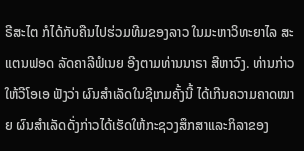ຣີສະໄຕ ກໍໄດ້ກັບຄືນໄປຮ່ວມທີມຂອງລາວ ໃນມະຫາວິທະຍາໄລ ສະແຕນຟອດ ລັດຄາລີຟໍເນຍ ອີງຕາມທ່ານນາຣາ ສີຫາວົງ. ທ່ານກ່າວໃຫ້ວີໂອເອ ຟັງວ່າ ຜົນສຳເລັດໃນຊີເກມຄັ້ງນີ້ ໄດ້ເກີນຄວາມຄາດໝາຍ ຜົນສຳເລັດດັ່ງກ່າວໄດ້ເຮັດໃຫ້ກະຊວງສຶກສາແລະກິລາຂອງ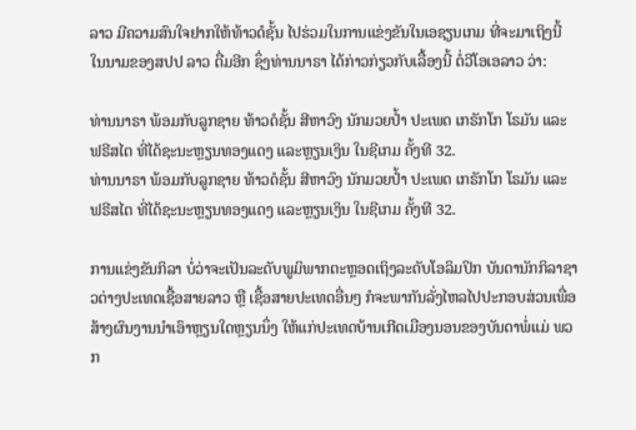ລາວ ມີຄວາມສົນໃຈຢາກໃຫ້ທ້າວດໍຊັ້ນ ໄປຮ່ວມໃນການແຂ່ງຂັນໃນເອຊຽນເກມ ທີ່ຈະມາເຖິງນີ້ ໃນນາມຂອງສປປ ລາວ ຕື່ມອີກ ຊຶ່ງທ່ານນາຣາ ໄດ້ກ່າວກ່ຽວກັບເລື້ອງນີ້ ຕໍ່ວີໂອເອລາວ ວ່າ:

ທ່ານນາຣາ ພ້ອມກັບລູກຊາຍ ທ້າວດໍຊັ້ນ ສີຫາວົງ ນັກມວຍປ້ຳ ປະເພດ ເກຣັກໂກ ໂຣມັນ ແລະ ຟຣີສໄຕ ທີ່ໄດ້ຊະນະຫຼຽນທອງແດງ ແລະຫຼຽນເງິນ ໃນຊີເກມ ຄັ້ງທີ 32.
ທ່ານນາຣາ ພ້ອມກັບລູກຊາຍ ທ້າວດໍຊັ້ນ ສີຫາວົງ ນັກມວຍປ້ຳ ປະເພດ ເກຣັກໂກ ໂຣມັນ ແລະ ຟຣີສໄຕ ທີ່ໄດ້ຊະນະຫຼຽນທອງແດງ ແລະຫຼຽນເງິນ ໃນຊີເກມ ຄັ້ງທີ 32.

ການແຂ່ງຂັນກິລາ ບໍ່ວ່າຈະເປັນລະດັບພູມິພາກຕະຫຼອດເຖິງລະດັບໂອລິມປິກ ບັນດານັກກິລາຊາວຕ່າງປະເທດເຊື້ອສາຍລາວ ຫຼື ເຊື້ອສາຍປະເທດອື່ນໆ ກໍຈະພາກັນລັ່ງໄຫລໄປປະກອບສ່ວນເພື່ອສ້າງຜົນງານນຳເອົາຫຼຽນໃດຫຼຽນນຶ່ງ ໃຫ້ແກ່ປະເທດບ້ານເກີດເມືອງນອນຂອງບັນດາພໍ່ແມ່ ພວກ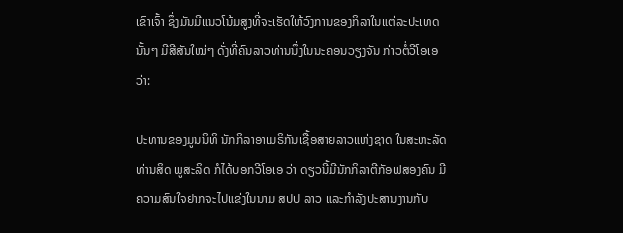ເຂົາເຈົ້າ ຊຶ່ງມັນມີແນວໂນ້ມສູງທີ່ຈະເຮັດໃຫ້ວົງການຂອງກິລາໃນແຕ່ລະປະເທດນັ້ນໆ ມີສີສັນໃໝ່ໆ ດັ່ງທີ່ຄົນລາວທ່ານນຶ່ງໃນນະຄອນວຽງຈັນ ກ່າວຕໍ່ວີໂອເອວ່າ:

ປະທານຂອງມູນນິທິ ນັກກິລາອາເມຣິກັນເຊື້ອສາຍລາວແຫ່ງຊາດ ໃນສະຫະລັດ ທ່ານສິດ ພູສະລິດ ກໍໄດ້ບອກວີໂອເອ ວ່າ ດຽວນີ້ມີນັກກິລາຕີກັອຟສອງຄົນ ມີຄວາມສົນໃຈຢາກຈະໄປແຂ່ງໃນນາມ ສປປ ລາວ ແລະກຳລັງປະສານງານກັບ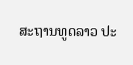ສະຖານທູດລາວ ປະ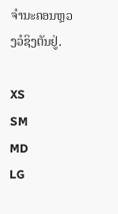ຈຳນະຄອນຫຼວງວໍຊິງຕັນຢູ່.

XS
SM
MD
LG